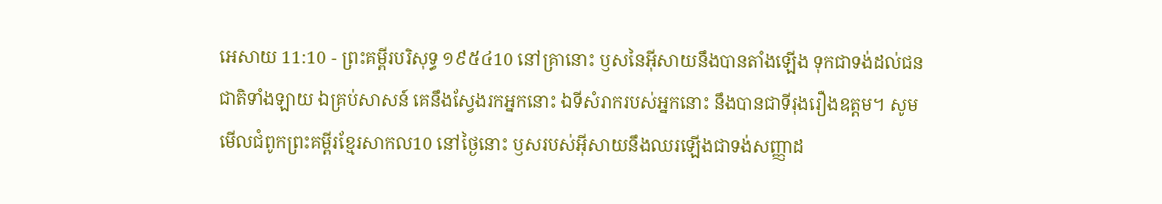អេសាយ 11:10 - ព្រះគម្ពីរបរិសុទ្ធ ១៩៥៤10 នៅគ្រានោះ ឫសនៃអ៊ីសាយនឹងបានតាំងឡើង ទុកជាទង់ដល់ជនជាតិទាំងឡាយ ឯគ្រប់សាសន៍ គេនឹងស្វែងរកអ្នកនោះ ឯទីសំរាករបស់អ្នកនោះ នឹងបានជាទីរុងរឿងឧត្តម។ សូមមើលជំពូកព្រះគម្ពីរខ្មែរសាកល10 នៅថ្ងៃនោះ ឫសរបស់អ៊ីសាយនឹងឈរឡើងជាទង់សញ្ញាដ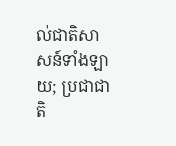ល់ជាតិសាសន៍ទាំងឡាយ; ប្រជាជាតិ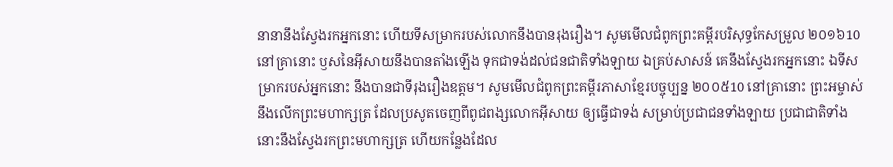នានានឹងស្វែងរកអ្នកនោះ ហើយទីសម្រាករបស់លោកនឹងបានរុងរឿង។ សូមមើលជំពូកព្រះគម្ពីរបរិសុទ្ធកែសម្រួល ២០១៦10 នៅគ្រានោះ ឫសនៃអ៊ីសាយនឹងបានតាំងឡើង ទុកជាទង់ដល់ជនជាតិទាំងឡាយ ឯគ្រប់សាសន៍ គេនឹងស្វែងរកអ្នកនោះ ឯទីសម្រាករបស់អ្នកនោះ នឹងបានជាទីរុងរឿងឧត្តម។ សូមមើលជំពូកព្រះគម្ពីរភាសាខ្មែរបច្ចុប្បន្ន ២០០៥10 នៅគ្រានោះ ព្រះអម្ចាស់នឹងលើកព្រះមហាក្សត្រ ដែលប្រសូតចេញពីពូជពង្សលោកអ៊ីសាយ ឲ្យធ្វើជាទង់ សម្រាប់ប្រជាជនទាំងឡាយ ប្រជាជាតិទាំងនោះនឹងស្វែងរកព្រះមហាក្សត្រ ហើយកន្លែងដែល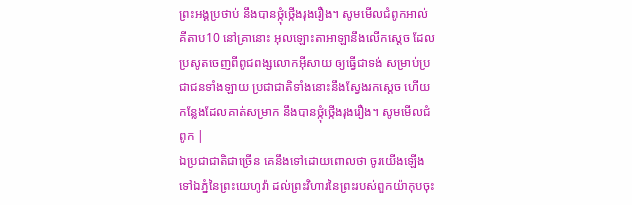ព្រះអង្គប្រថាប់ នឹងបានថ្កុំថ្កើងរុងរឿង។ សូមមើលជំពូកអាល់គីតាប10 នៅគ្រានោះ អុលឡោះតាអាឡានឹងលើកស្តេច ដែលប្រសូតចេញពីពូជពង្សលោកអ៊ីសាយ ឲ្យធ្វើជាទង់ សម្រាប់ប្រជាជនទាំងឡាយ ប្រជាជាតិទាំងនោះនឹងស្វែងរកស្តេច ហើយកន្លែងដែលគាត់សម្រាក នឹងបានថ្កុំថ្កើងរុងរឿង។ សូមមើលជំពូក |
ឯប្រជាជាតិជាច្រើន គេនឹងទៅដោយពោលថា ចូរយើងឡើងទៅឯភ្នំនៃព្រះយេហូវ៉ា ដល់ព្រះវិហារនៃព្រះរបស់ពួកយ៉ាកុបចុះ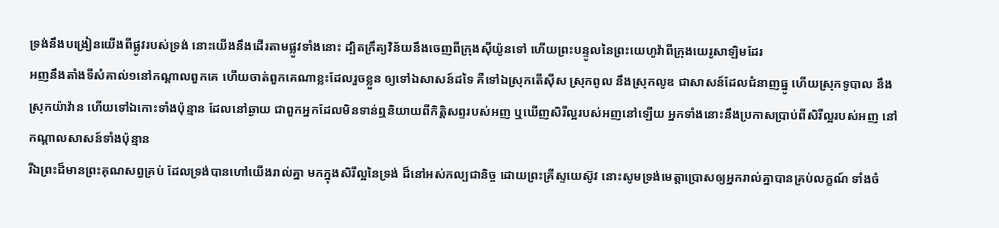ទ្រង់នឹងបង្រៀនយើងពីផ្លូវរបស់ទ្រង់ នោះយើងនឹងដើរតាមផ្លូវទាំងនោះ ដ្បិតក្រឹត្យវិន័យនឹងចេញពីក្រុងស៊ីយ៉ូនទៅ ហើយព្រះបន្ទូលនៃព្រះយេហូវ៉ាពីក្រុងយេរូសាឡិមដែរ
អញនឹងតាំងទីសំគាល់១នៅកណ្តាលពួកគេ ហើយចាត់ពួកគេណាខ្លះដែលរួចខ្លួន ឲ្យទៅឯសាសន៍ដទៃ គឺទៅឯស្រុកតើស៊ីស ស្រុកពូល នឹងស្រុកលូឌ ជាសាសន៍ដែលជំនាញធ្នូ ហើយស្រុកទូបាល នឹងស្រុកយ៉ាវ៉ាន ហើយទៅឯកោះទាំងប៉ុន្មាន ដែលនៅឆ្ងាយ ជាពួកអ្នកដែលមិនទាន់ឮនិយាយពីកិត្តិសព្ទរបស់អញ ឬឃើញសិរីល្អរបស់អញនៅឡើយ អ្នកទាំងនោះនឹងប្រកាសប្រាប់ពីសិរីល្អរបស់អញ នៅកណ្តាលសាសន៍ទាំងប៉ុន្មាន
រីឯព្រះដ៏មានព្រះគុណសព្វគ្រប់ ដែលទ្រង់បានហៅយើងរាល់គ្នា មកក្នុងសិរីល្អនៃទ្រង់ ដ៏នៅអស់កល្បជានិច្ច ដោយព្រះគ្រីស្ទយេស៊ូវ នោះសូមទ្រង់មេត្តាប្រោសឲ្យអ្នករាល់គ្នាបានគ្រប់លក្ខណ៍ ទាំងចំ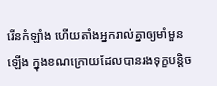រើនកំឡាំង ហើយតាំងអ្នករាល់គ្នាឲ្យមាំមួនឡើង ក្នុងខណក្រោយដែលបានរងទុក្ខបន្តិច